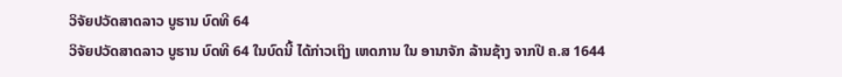ວິຈັຍປວັດສາດລາວ ບູຮານ ບົດທີ 64
ວິຈັຍປວັດສາດລາວ ບູຮານ ບົດທີ 64 ໃນບົດນີ້ ໄດ້ກ່າວເຖິງ ເຫດການ ໃນ ອານາຈັກ ລ້ານຊ້າງ ຈາກປີ ຄ.ສ 1644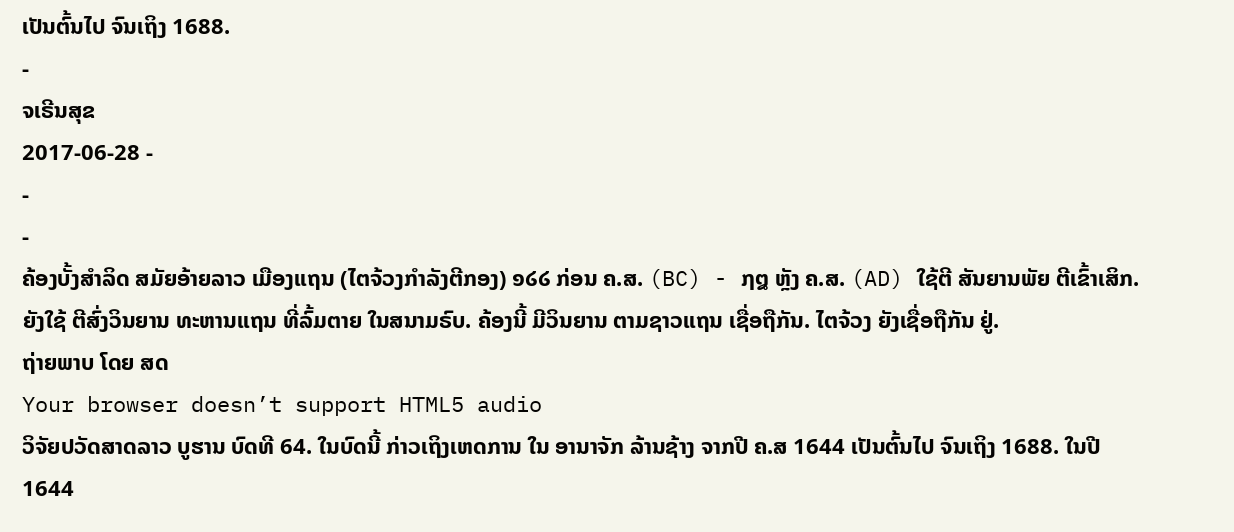ເປັນຕົ້ນໄປ ຈົນເຖິງ 1688.
-
ຈເຣີນສຸຂ
2017-06-28 -
-
-
ຄ້ອງບັ້ງສຳລິດ ສມັຍອ້າຍລາວ ເມືອງແຖນ (ໄຕຈ້ວງກຳລັງຕີກອງ) ໑໒໒ ກ່ອນ ຄ.ສ. (BC) - ໗໘ ຫຼັງ ຄ.ສ. (AD) ໃຊ້ຕີ ສັນຍານພັຍ ຕີເຂົ້າເສິກ. ຍັງໃຊ້ ຕີສົ່ງວິນຍານ ທະຫານແຖນ ທີ່ລົ້ມຕາຍ ໃນສນາມຣົບ. ຄ້ອງນີ້ ມີວິນຍານ ຕາມຊາວແຖນ ເຊື່ອຖືກັນ. ໄຕຈ້ວງ ຍັງເຊື່ອຖືກັນ ຢູ່.
ຖ່າຍພາບ ໂດຍ ສດ
Your browser doesn’t support HTML5 audio
ວິຈັຍປວັດສາດລາວ ບູຮານ ບົດທີ 64. ໃນບົດນີ້ ກ່າວເຖິງເຫດການ ໃນ ອານາຈັກ ລ້ານຊ້າງ ຈາກປີ ຄ.ສ 1644 ເປັນຕົ້ນໄປ ຈົນເຖິງ 1688. ໃນປີ 1644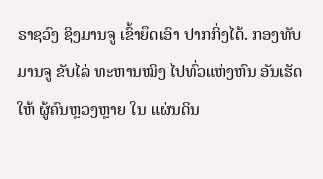ຣາຊວົງ ຊິງມານຈູ ເຂົ້າຍຶດເອົາ ປາກກິ່ງໄດ້. ກອງທັບ ມານຈູ ຂັບໄລ່ ທະຫານໝິງ ໄປທົ່ວແຫ່ງຫົນ ອັນເຮັດໃຫ້ ຜູ້ຄົນຫຼວງຫຼາຍ ໃນ ແຜ່ນດິນ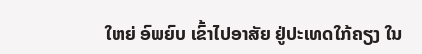ໃຫຍ່ ອົພຍົບ ເຂົ້າໄປອາສັຍ ຢູ່ປະເທດໃກ້ຄຽງ ໃນ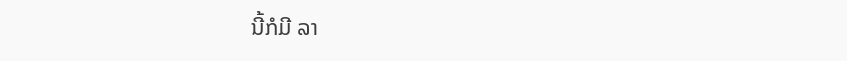ນີ້ກໍມີ ລາ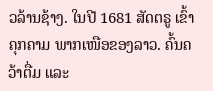ວລ້ານຊ້າງ. ໃນປີ 1681 ສັດຕຣູ ເຂົ້າຄຸກຄາມ ພາກເໜືອຂອງລາວ. ຄົ້ນຄວ້າຕື່ມ ແລະ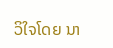ວິໃຈໂດຍ ນາ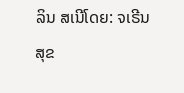ລິນ ສເນີໂດຍ: ຈເຣີນສຸຂ